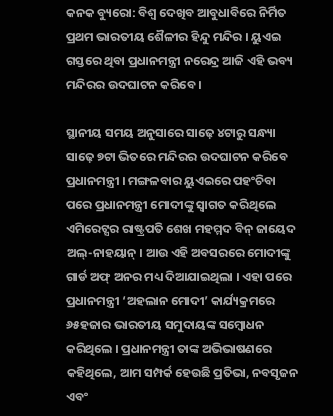କନକ ବ୍ୟୁରୋ: ବିଶ୍ୱ ଦେଖିବ ଆବୁଧାବିରେ ନିର୍ମିତ ପ୍ରଥମ ଭାରତୀୟ ଶୈଳୀର ହିନ୍ଦୁ ମନ୍ଦିର । ୟୁଏଇ ଗସ୍ତରେ ଥିବା ପ୍ରଧାନମନ୍ତ୍ରୀ ନରେନ୍ଦ୍ର ଆଜି ଏହି ଭବ୍ୟ ମନ୍ଦିରର ଉଦଘାଟନ କରିବେ ।

ସ୍ଥାନୀୟ ସମୟ ଅନୁସାରେ ସାଢ଼େ ୪ଟାରୁ ସନ୍ଧ୍ୟା ସାଢ଼େ ୭ଟା ଭିତରେ ମନ୍ଦିରର ଉଦଘାଟନ କରିବେ ପ୍ରଧାନମନ୍ତ୍ରୀ । ମଙ୍ଗଳବାର ୟୁଏଇରେ ପହଂଚିବା ପରେ ପ୍ରଧାନମନ୍ତ୍ରୀ ମୋଦୀଙ୍କୁ ସ୍ୱାଗତ କରିଥିଲେ ଏମିରେଟ୍ସର ରାଷ୍ଟ୍ରପତି ଶେଖ ମହମ୍ମଦ ବିନ୍ ଜାୟେଦ ଅଲ୍-ନାହୟାନ୍ । ଆଉ ଏହି ଅବସରରେ ମୋଦୀଙ୍କୁ ଗାର୍ଡ ଅଫ୍ ଅନର ମଧ୍ୟ ଦିଆଯାଇଥିଲା । ଏହା ପରେ ପ୍ରଧାନମନ୍ତ୍ରୀ ‘ଅହଲାନ ମୋଦୀ’ କାର୍ଯ୍ୟକ୍ରମରେ ୬୫ହଜାର ଭାରତୀୟ ସମୁଦାୟଙ୍କ ସମ୍ବୋଧନ କରିଥିଲେ । ପ୍ରଧାନମନ୍ତ୍ରୀ ତାଙ୍କ ଅଭିଭାଷଣରେ କହିଥିଲେ, ଆମ ସମ୍ପର୍କ ହେଉଛି ପ୍ରତିଭା, ନବସୃଜନ ଏବଂ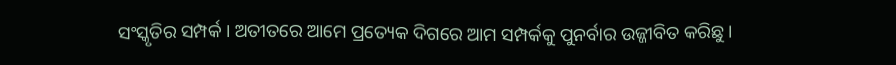ସଂସ୍କୃତିର ସମ୍ପର୍କ । ଅତୀତରେ ଆମେ ପ୍ରତ୍ୟେକ ଦିଗରେ ଆମ ସମ୍ପର୍କକୁ ପୁନର୍ବାର ଉଜ୍ଜୀବିତ କରିଛୁ ।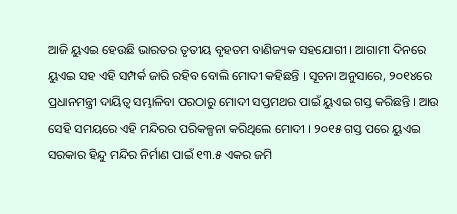ଆଜି ୟୁଏଇ ହେଉଛି ଭାରତର ତୃତୀୟ ବୃହତମ ବାଣିଜ୍ୟକ ସହଯୋଗୀ । ଆଗାମୀ ଦିନରେ ୟୁଏଇ ସହ ଏହି ସମ୍ପର୍କ ଜାରି ରହିବ ବୋଲି ମୋଦୀ କହିଛନ୍ତି । ସୂଚନା ଅନୁସାରେ, ୨୦୧୪ରେ ପ୍ରଧାନମନ୍ତ୍ରୀ ଦାୟିତ୍ୱ ସମ୍ଭାଳିବା ପରଠାରୁ ମୋଦୀ ସପ୍ତମଥର ପାଇଁ ୟୁଏଇ ଗସ୍ତ କରିଛନ୍ତି । ଆଉ ସେହି ସମୟରେ ଏହି ମନ୍ଦିରର ପରିକଳ୍ପନା କରିଥିଲେ ମୋଦୀ । ୨୦୧୫ ଗସ୍ତ ପରେ ୟୁଏଇ ସରକାର ହିନ୍ଦୁ ମନ୍ଦିର ନିର୍ମାଣ ପାଇଁ ୧୩.୫ ଏକର ଜମି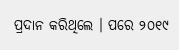ପ୍ରଦାନ କରିଥିଲେ । ପରେ ୨୦୧୯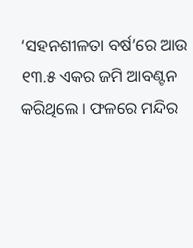‘ସହନଶୀଳତା ବର୍ଷ’ରେ ଆଉ ୧୩.୫ ଏକର ଜମି ଆବଣ୍ଟନ କରିଥିଲେ । ଫଳରେ ମନ୍ଦିର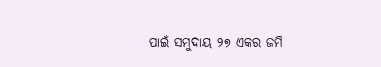ପାଇଁ ସମୁଦାୟ ୨୭ ଏକର ଜମି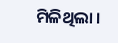ମିଳିଥିଲା ।